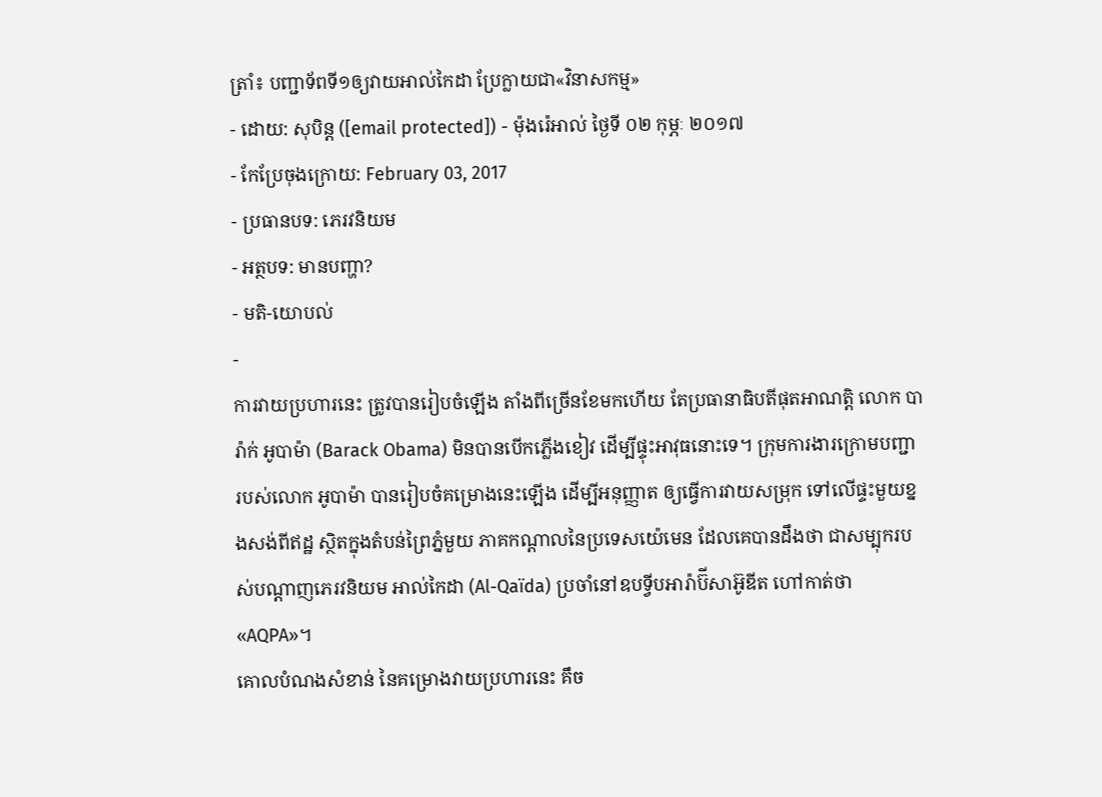ត្រាំ៖ បញ្ជាទ័ពទី១ឲ្យវាយអាល់កៃដា ប្រែក្លាយជា«វិនាសកម្ម»
- ដោយ: សុបិន្ដ ([email protected]) - ម៉ុងរ៉េអាល់ ថ្ងៃទី ០២ កុម្ភៈ ២០១៧
- កែប្រែចុងក្រោយ: February 03, 2017
- ប្រធានបទ: ភេរវនិយម
- អត្ថបទ: មានបញ្ហា?
- មតិ-យោបល់
-
ការវាយប្រហារនេះ ត្រូវបានរៀបចំឡើង តាំងពីច្រើនខែមកហើយ តែប្រធានាធិបតីផុតអាណត្តិ លោក បារ៉ាក់ អូបាម៉ា (Barack Obama) មិនបានបើកភ្លើងខៀវ ដើម្បីផ្ទុះអាវុធនោះទេ។ ក្រុមការងារក្រោមបញ្ជា របស់លោក អូបាម៉ា បានរៀបចំគម្រោងនេះឡើង ដើម្បីអនុញ្ញាត ឲ្យធ្វើការវាយសម្រុក ទៅលើផ្ទះមួយខ្នងសង់ពីឥដ្ឋ ស្ថិតក្នុងតំបន់ព្រៃភ្នំមួយ ភាគកណ្ដាលនៃប្រទេសយ៉េមេន ដែលគេបានដឹងថា ជាសម្បុករបស់បណ្ដាញភេរវនិយម អាល់កៃដា (Al-Qaïda) ប្រចាំនៅឧបទ្វីបអារ៉ាប៊ីសាអ៊ូឌីត ហៅកាត់ថា «AQPA»។
គោលបំណងសំខាន់ នៃគម្រោងវាយប្រហារនេះ គឹច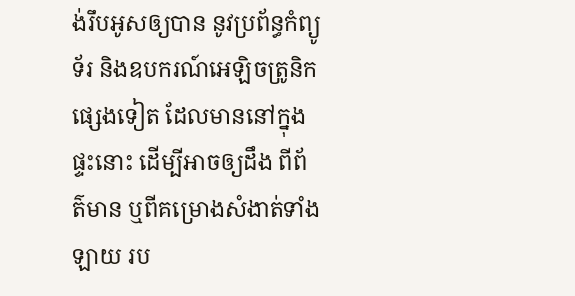ង់រឹបអូសឲ្យបាន នូវប្រព័ន្ធកំព្យូទ័រ និងឧបករណ៍អេឡិចត្រូនិកផ្សេងទៀត ដែលមាននៅក្នុងផ្ទះនោះ ដើម្បីអាចឲ្យដឹង ពីព័ត៌មាន ឬពីគម្រោងសំងាត់ទាំងឡាយ រប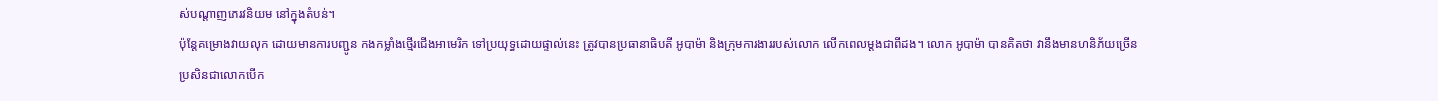ស់បណ្ដាញភេរវនិយម នៅក្នុងតំបន់។
ប៉ុន្តែគម្រោងវាយលុក ដោយមានការបញ្ជូន កងកម្លាំងថ្មើរជើងអាមេរិក ទៅប្រយុទ្ធដោយផ្ទាល់នេះ ត្រូវបានប្រធានាធិបតី អូបាម៉ា និងក្រុមការងាររបស់លោក លើកពេលម្ដងជាពីដង។ លោក អូបាម៉ា បានគិតថា វានឹងមានហនិភ័យច្រើន ប្រសិនជាលោកបើក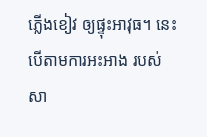ភ្លើងខៀវ ឲ្យផ្ទុះអាវុធ។ នេះ បើតាមការអះអាង របស់សា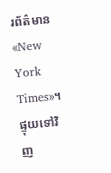រព័ត៌មាន «New York Times»។
ផ្ទុយទៅវិញ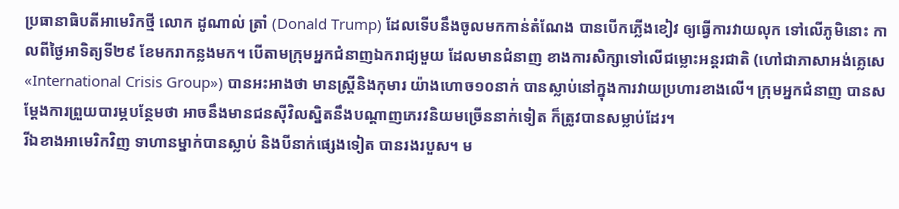ប្រធានាធិបតីអាមេរិកថ្មី លោក ដូណាល់ ត្រាំ (Donald Trump) ដែលទើបនឹងចូលមកកាន់តំណែង បានបើកភ្លើងខៀវ ឲ្យធ្វើការវាយលុក ទៅលើភូមិនោះ កាលពីថ្ងៃអាទិត្យទី២៩ ខែមករាកន្លងមក។ បើតាមក្រុមអ្នកជំនាញឯករាជ្យមួយ ដែលមានជំនាញ ខាងការសិក្សាទៅលើជម្លោះអន្តរជាតិ (ហៅជាភាសាអង់គ្លេសេ «International Crisis Group») បានអះអាងថា មានស្ត្រីនិងកុមារ យ៉ាងហោច១០នាក់ បានស្លាប់នៅក្នុងការវាយប្រហារខាងលើ។ ក្រុមអ្នកជំនាញ បានសម្ដែងការព្រួយបារម្ភបន្ថែមថា អាចនឹងមានជនស៊ីវិលស្និតនឹងបណ្ដាញភេរវនិយមច្រើននាក់ទៀត ក៏ត្រូវបានសម្លាប់ដែរ។
រីឯខាងអាមេរិកវិញ ទាហានម្នាក់បានស្លាប់ និងបីនាក់ផ្សេងទៀត បានរងរបួស។ ម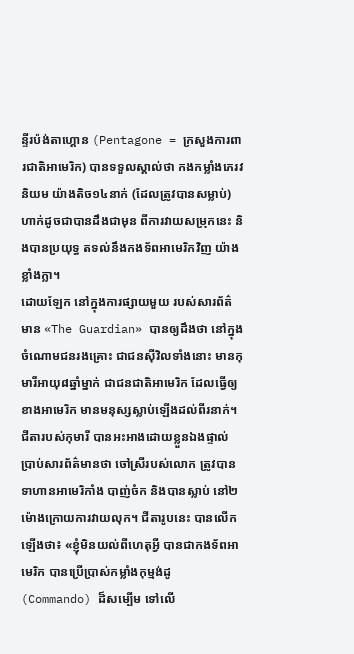ន្ទីរប៉ង់តាហ្គោន (Pentagone = ក្រសួងការពារជាតិអាមេរិក) បានទទួលស្គាល់ថា កងកម្លាំងភេរវនិយម យ៉ាងតិច១៤នាក់ (ដែលត្រូវបានសម្លាប់) ហាក់ដូចជាបានដឹងជាមុន ពីការវាយសម្រុកនេះ និងបានប្រយុទ្ធ តទល់នឹងកងទ័ពអាមេរិកវិញ យ៉ាងខ្លាំងក្លា។
ដោយឡែក នៅក្នុងការផ្សាយមួយ របស់សារព័ត៌មាន «The Guardian» បានឲ្យដឹងថា នៅក្នុងចំណោមជនរងគ្រោះ ជាជនស៊ីវិលទាំងនោះ មានកុមារីអាយុ៨ឆ្នាំម្នាក់ ជាជនជាតិអាមេរិក ដែលធ្វើឲ្យខាងអាមេរិក មានមនុស្សស្លាប់ឡើងដល់ពីរនាក់។ ជីតារបស់កុមារី បានអះអាងដោយខ្លួនឯងផ្ទាល់ ប្រាប់សារព័ត៌មានថា ចៅស្រីរបស់លោក ត្រូវបានទាហានអាមេរិកាំង បាញ់ចំក និងបានស្លាប់ នៅ២ម៉ោងក្រោយការវាយលុក។ ជីតារូបនេះ បានលើកឡើងថា៖ «ខ្ញុំមិនយល់ពីហេតុអ្វី បានជាកងទ័ពអាមេរិក បានប្រើប្រាស់កម្លាំងកុម្មង់ដូ (Commando) ដ៏សម្បើម ទៅលើ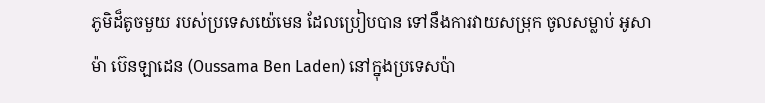ភូមិដ៏តូចមួយ របស់ប្រទេសយ៉េមេន ដែលប្រៀបបាន ទៅនឹងការវាយសម្រុក ចូលសម្លាប់ អូសាម៉ា ប៊េនឡាដេន (Oussama Ben Laden) នៅក្នុងប្រទេសប៉ា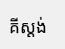គីស្ដង់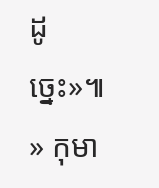ដូច្នេះ»៕
» កុមា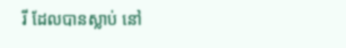រី ដែលបានស្លាប់ នៅ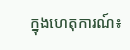ក្នុងហេតុការណ៍៖